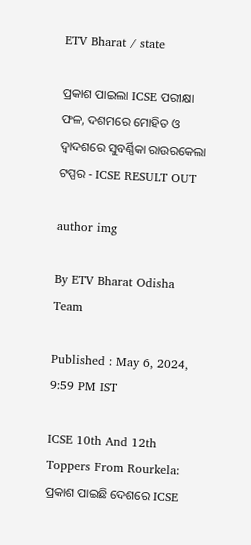ETV Bharat / state

ପ୍ରକାଶ ପାଇଲା ICSE ପରୀକ୍ଷା ଫଳ, ଦଶମରେ ମୋହିତ ଓ ଦ୍ବାଦଶରେ ସୁବର୍ଣ୍ଣିକା ରାଉରକେଲା ଟପ୍ପର - ICSE RESULT OUT

author img

By ETV Bharat Odisha Team

Published : May 6, 2024, 9:59 PM IST

ICSE 10th And 12th Toppers From Rourkela: ପ୍ରକାଶ ପାଇଛି ଦେଶରେ ICSE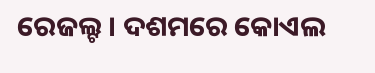ରେଜଲ୍ଟ । ଦଶମରେ କୋଏଲ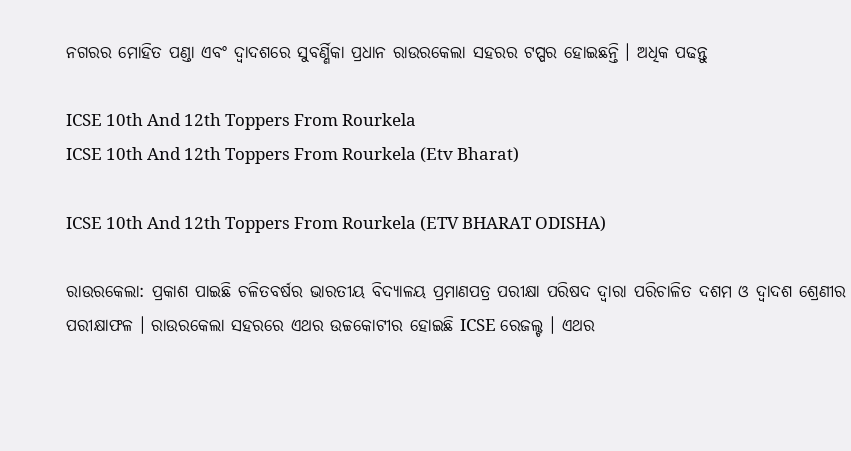ନଗରର ମୋହିତ ପଣ୍ଡା ଏବଂ ଦ୍ବାଦଶରେ ସୁବର୍ଣ୍ଣିକା ପ୍ରଧାନ ରାଉରକେଲା ସହରର ଟପ୍ପର ହୋଇଛନ୍ତି । ଅଧିକ ପଢନ୍ତୁ

ICSE 10th And 12th Toppers From Rourkela
ICSE 10th And 12th Toppers From Rourkela (Etv Bharat)

ICSE 10th And 12th Toppers From Rourkela (ETV BHARAT ODISHA)

ରାଉରକେଲା: ପ୍ରକାଶ ପାଇଛି ଚଳିତବର୍ଷର ଭାରତୀୟ ବିଦ୍ୟାଳୟ ପ୍ରମାଣପତ୍ର ପରୀକ୍ଷା ପରିଷଦ ଦ୍ବାରା ପରିଚାଳିତ ଦଶମ ଓ ଦ୍ବାଦଶ ଶ୍ରେଣୀର ପରୀକ୍ଷାଫଳ । ରାଉରକେଲା ସହରରେ ଏଥର ଉଚ୍ଚକୋଟୀର ହୋଇଛି ICSE ରେଜଲ୍ଟ । ଏଥର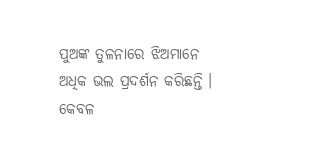ପୁଅଙ୍କ ତୁଳନାରେ ଝିଅମାନେ ଅଧିକ ଭଲ ପ୍ରଦର୍ଶନ କରିଛନ୍ତି । କେବଳ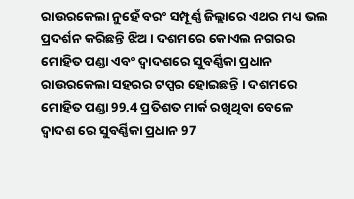ରାଉରକେଲା ନୁହେଁ ବରଂ ସମ୍ପୂର୍ଣ୍ଣ ଜିଲ୍ଲାରେ ଏଥର ମଧ୍ୟ ଭଲ ପ୍ରଦର୍ଶନ କରିଛନ୍ତି ଝିଅ । ଦଶମରେ କୋଏଲ ନଗରର ମୋହିତ ପଣ୍ଡା ଏବଂ ଦ୍ବାଦଶରେ ସୁବର୍ଣ୍ଣିକା ପ୍ରଧାନ ରାଉରକେଲା ସହରର ଟପ୍ପର ହୋଇଛନ୍ତି । ଦଶମରେ ମୋହିତ ପଣ୍ଡା 99.4 ପ୍ରତିଶତ ମାର୍କ ରଖିଥିବା ବେଳେ ଦ୍ଵାଦଶ ରେ ସୁବର୍ଣ୍ଣିକା ପ୍ରଧାନ 97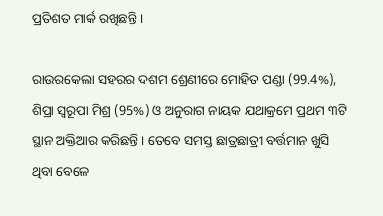ପ୍ରତିଶତ ମାର୍କ ରଖିଛନ୍ତି ।

ରାଉରକେଲା ସହରର ଦଶମ ଶ୍ରେଣୀରେ ମୋହିତ ପଣ୍ଡା (99.4%), ଶିପ୍ରା ସ୍ବରୂପା ମିଶ୍ର (95%) ଓ ଅନୁରାଗ ନାୟକ ଯଥାକ୍ରମେ ପ୍ରଥମ ୩ଟି ସ୍ଥାନ ଅକ୍ତିଆର କରିଛନ୍ତି । ତେବେ ସମସ୍ତ ଛାତ୍ରଛାତ୍ରୀ ବର୍ତ୍ତମାନ ଖୁସି ଥିବା ବେଳେ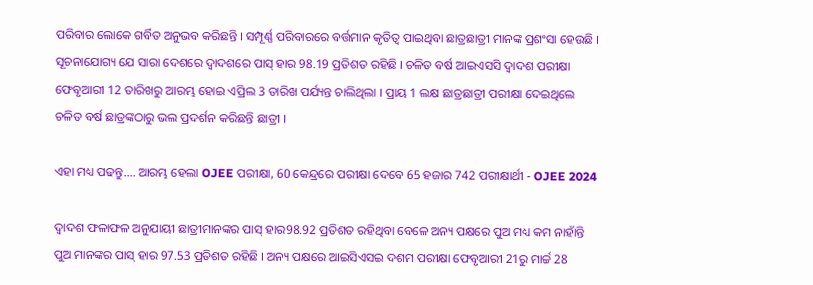ପରିବାର ଲୋକେ ଗର୍ବିତ ଅନୁଭବ କରିଛନ୍ତି । ସମ୍ପୂର୍ଣ୍ଣ ପରିବାରରେ ବର୍ତ୍ତମାନ କୃତିତ୍ବ ପାଇଥିବା ଛାତ୍ରଛାତ୍ରୀ ମାନଙ୍କ ପ୍ରଶଂସା ହେଉଛି । ସୂଚନାଯୋଗ୍ୟ ଯେ ସାରା ଦେଶରେ ଦ୍ବାଦଶରେ ପାସ୍ ହାର 98.19 ପ୍ରତିଶତ ରହିଛି । ଚଳିତ ବର୍ଷ ଆଇଏସସି ଦ୍ବାଦଶ ପରୀକ୍ଷା ଫେବୃଆରୀ 12 ତାରିଖରୁ ଆରମ୍ଭ ହୋଇ ଏପ୍ରିଲ 3 ତାରିଖ ପର୍ଯ୍ୟନ୍ତ ଚାଲିଥିଲା । ପ୍ରାୟ 1 ଲକ୍ଷ ଛାତ୍ରଛାତ୍ରୀ ପରୀକ୍ଷା ଦେଇଥିଲେ ଚଳିତ ବର୍ଷ ଛାତ୍ରଙ୍କଠାରୁ ଭଲ ପ୍ରଦର୍ଶନ କରିଛନ୍ତି ଛାତ୍ରୀ ।

ଏହା ମଧ୍ୟ ପଢନ୍ତୁ.... ଆରମ୍ଭ ହେଲା OJEE ପରୀକ୍ଷା, 60 କେନ୍ଦ୍ରରେ ପରୀକ୍ଷା ଦେବେ 65 ହଜାର 742 ପରୀକ୍ଷାର୍ଥୀ - OJEE 2024

ଦ୍ଵାଦଶ ଫଳାଫଳ ଅନୁଯାୟୀ ଛାତ୍ରୀମାନଙ୍କର ପାସ୍ ହାର98.92 ପ୍ରତିଶତ ରହିଥିବା ବେଳେ ଅନ୍ୟ ପକ୍ଷରେ ପୁଅ ମଧ୍ୟ କମ ନାହାଁନ୍ତି ପୁଅ ମାନଙ୍କର ପାସ୍ ହାର 97.53 ପ୍ରତିଶତ ରହିଛି । ଅନ୍ୟ ପକ୍ଷରେ ଆଇସିଏସଇ ଦଶମ ପରୀକ୍ଷା ଫେବୃଆରୀ 21ରୁ ମାର୍ଚ୍ଚ 28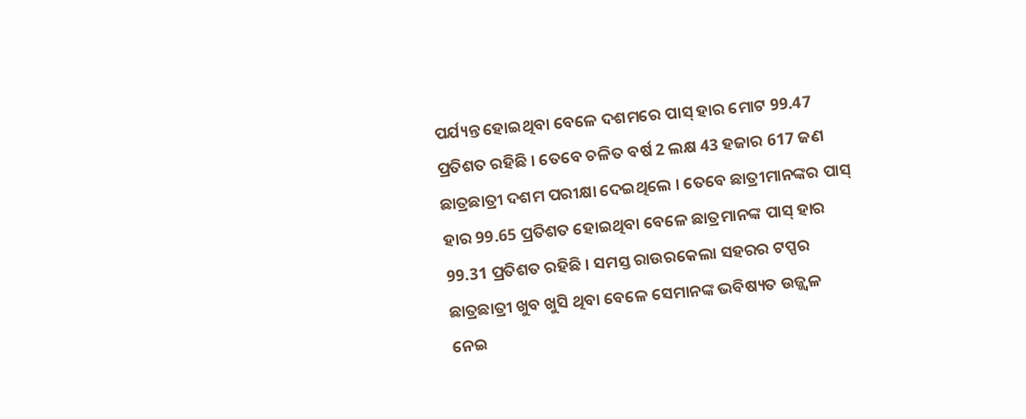ପର୍ଯ୍ୟନ୍ତ ହୋଇଥିବା ବେଳେ ଦଶମରେ ପାସ୍ ହାର ମୋଟ 99.47 ପ୍ରତିଶତ ରହିଛି । ତେବେ ଚଳିତ ବର୍ଷ 2 ଲକ୍ଷ 43 ହଜାର 617 ଜଣ ଛାତ୍ରଛାତ୍ରୀ ଦଶମ ପରୀକ୍ଷା ଦେଇଥିଲେ । ତେବେ ଛାତ୍ରୀମାନଙ୍କର ପାସ୍ ହାର 99.65 ପ୍ରତିଶତ ହୋଇଥିବା ବେଳେ ଛାତ୍ରମାନଙ୍କ ପାସ୍ ହାର 99.31 ପ୍ରତିଶତ ରହିଛି । ସମସ୍ତ ରାଉରକେଲା ସହରର ଟପ୍ପର ଛାତ୍ରଛାତ୍ରୀ ଖୁବ ଖୁସି ଥିବା ବେଳେ ସେମାନଙ୍କ ଭବିଷ୍ୟତ ଉଜ୍ଜ୍ୱଳ ନେଇ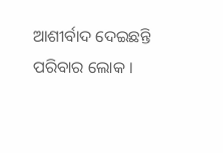ଆଶୀର୍ବାଦ ଦେଇଛନ୍ତି ପରିବାର ଲୋକ ।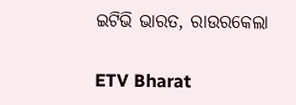ଇଟିଭି ଭାରତ, ରାଉରକେଲା

ETV Bharat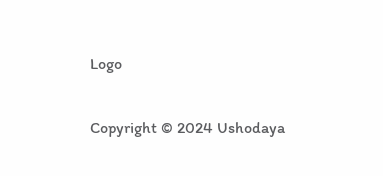Logo

Copyright © 2024 Ushodaya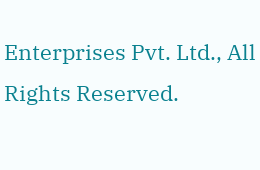Enterprises Pvt. Ltd., All Rights Reserved.